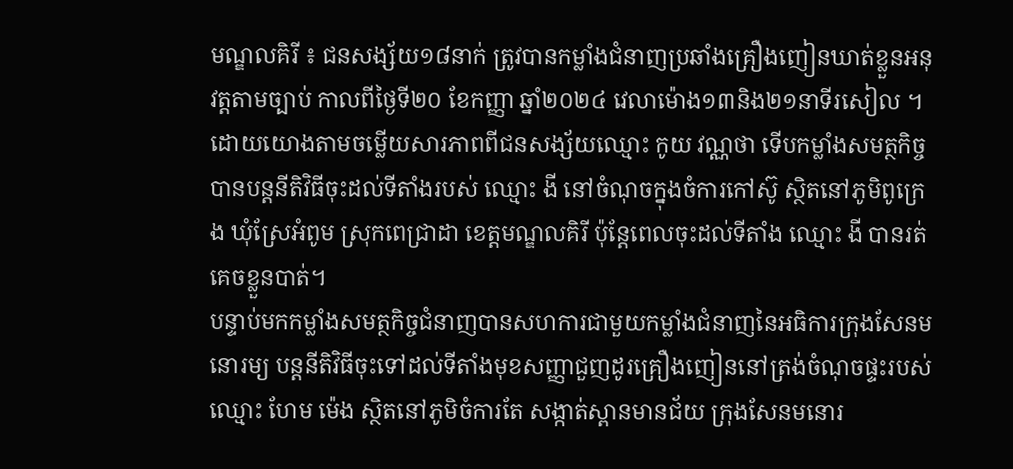មណ្ឌលគិរី ៖ ជនសង្ស័យ១៨នាក់ ត្រូវបានកម្លាំងជំនាញប្រឆាំងគ្រឿងញៀនឃាត់ខ្លួនអនុវត្តតាមច្បាប់ កាលពីថ្ងៃទី២០ ខែកញ្ញា ឆ្នាំ២០២៤ វេលាម៉ោង១៣និង២១នាទីរសៀល ។ ដោយយោងតាមចម្លើយសារភាពពីជនសង្ស័យឈ្មោះ កូយ វណ្ណថា ទើបកម្លាំងសមត្ថកិច្ចបានបន្តនីតិវិធីចុះដល់ទីតាំងរបស់ ឈ្មោះ ងី នៅចំណុចក្នុងចំការកៅស៊ូ ស្ថិតនៅភូមិពូក្រេង ឃុំស្រែអំពូម ស្រុកពេជ្រាដា ខេត្តមណ្ឌលគិរី ប៉ុន្តែពេលចុះដល់ទីតាំង ឈ្មោះ ងី បានរត់គេចខ្លួនបាត់។
បន្ទាប់មកកម្លាំងសមត្ថកិច្ចជំនាញបានសហការជាមួយកម្លាំងជំនាញនៃអធិការក្រុងសែនមនោរម្យ បន្តនីតិវិធីចុះទៅដល់ទីតាំងមុខសញ្ញាជួញដូរគ្រឿងញៀននៅត្រង់ចំណុចផ្ទះរបស់ឈ្មោះ ហែម ម៉េង ស្ថិតនៅភូមិចំការតែ សង្កាត់ស្ពានមានជ័យ ក្រុងសែនមនោរ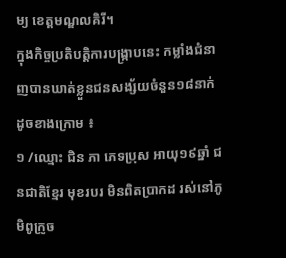ម្យ ខេត្តមណ្ឌលគិរី។
ក្នុងកិច្ចប្រតិបត្តិការបង្ក្រាបនេះ កម្លាំងជំនាញបានឃាត់ខ្លួនជនសង្ស័យចំនួន១៨នាក់ ដូចខាងក្រោម ៖
១ /ឈ្មោះ ជិន ភា ភេទប្រុស អាយុ១៩ឆ្នាំ ជនជាតិខ្មែរ មុខរបរ មិនពិតប្រាកដ រស់នៅភូមិពូក្រូច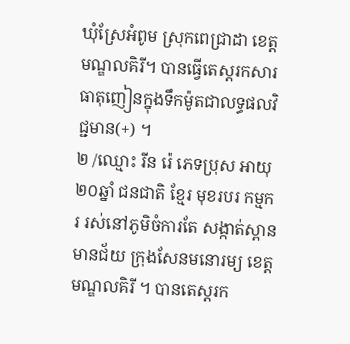ឃុំស្រែអំពូម ស្រុកពេជ្រាដា ខេត្តមណ្ឌលគិរី។ បានធ្វើតេស្តរកសារធាតុញៀនក្នុងទឹកម៉ូតជាលទ្ធផលវិជ្ជមាន(+) ។
២ /ឈ្មោះ រីន រ៉េ ភេទប្រុស អាយុ ២០ឆ្នាំ ជនជាតិ ខ្មែរ មុខរបរ កម្មករ រស់នៅភូមិចំការតែ សង្កាត់ស្ពានមានជ័យ ក្រុងសែនមនោរម្យ ខេត្តមណ្ឌលគិរី ។ បានតេស្តរក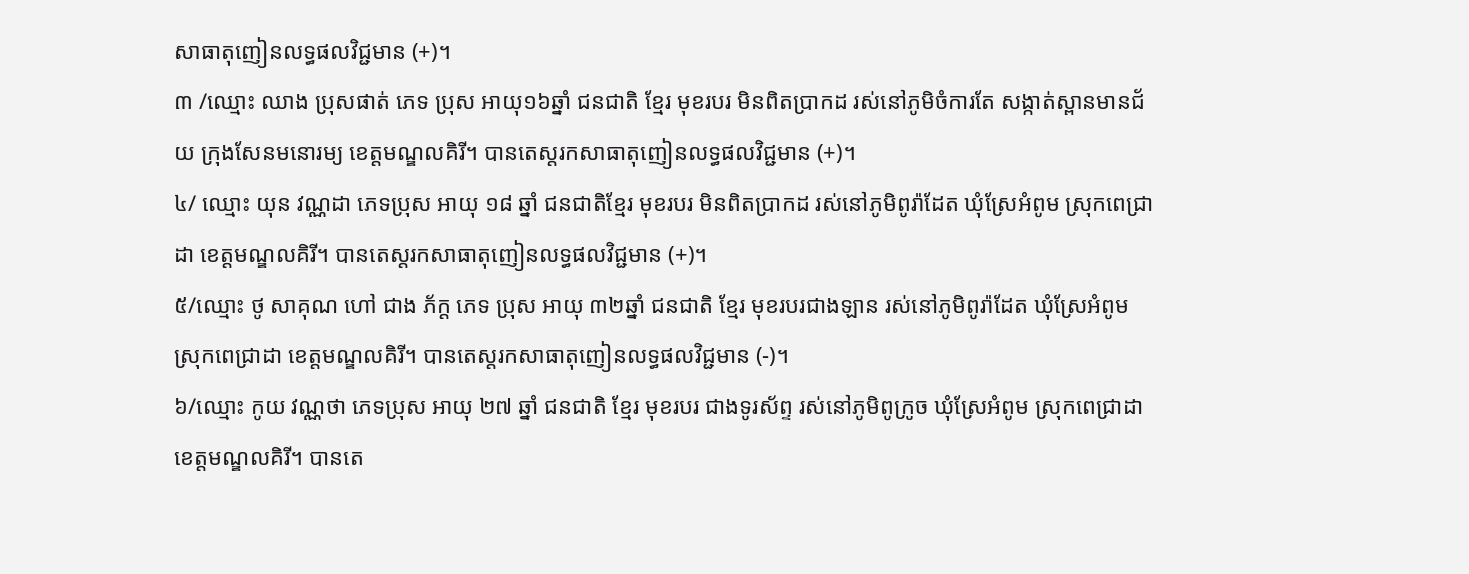សាធាតុញៀនលទ្ធផលវិជ្ជមាន (+)។
៣ /ឈ្មោះ ឈាង ប្រុសផាត់ ភេទ ប្រុស អាយុ១៦ឆ្នាំ ជនជាតិ ខ្មែរ មុខរបរ មិនពិតប្រាកដ រស់នៅភូមិចំការតែ សង្កាត់ស្ពានមានជ័យ ក្រុងសែនមនោរម្យ ខេត្តមណ្ឌលគិរី។ បានតេស្តរកសាធាតុញៀនលទ្ធផលវិជ្ជមាន (+)។
៤/ ឈ្មោះ យុន វណ្ណដា ភេទប្រុស អាយុ ១៨ ឆ្នាំ ជនជាតិខ្មែរ មុខរបរ មិនពិតប្រាកដ រស់នៅភូមិពូរ៉ាដែត ឃុំស្រែអំពូម ស្រុកពេជ្រាដា ខេត្តមណ្ឌលគិរី។ បានតេស្តរកសាធាតុញៀនលទ្ធផលវិជ្ជមាន (+)។
៥/ឈ្មោះ ថូ សាគុណ ហៅ ជាង ភ័ក្ត ភេទ ប្រុស អាយុ ៣២ឆ្នាំ ជនជាតិ ខ្មែរ មុខរបរជាងឡាន រស់នៅភូមិពូរ៉ាដែត ឃុំស្រែអំពូម ស្រុកពេជ្រាដា ខេត្តមណ្ឌលគិរី។ បានតេស្តរកសាធាតុញៀនលទ្ធផលវិជ្ជមាន (-)។
៦/ឈ្មោះ កូយ វណ្ណថា ភេទប្រុស អាយុ ២៧ ឆ្នាំ ជនជាតិ ខ្មែរ មុខរបរ ជាងទូរស័ព្ទ រស់នៅភូមិពូក្រូច ឃុំស្រែអំពូម ស្រុកពេជ្រាដា ខេត្តមណ្ឌលគិរី។ បានតេ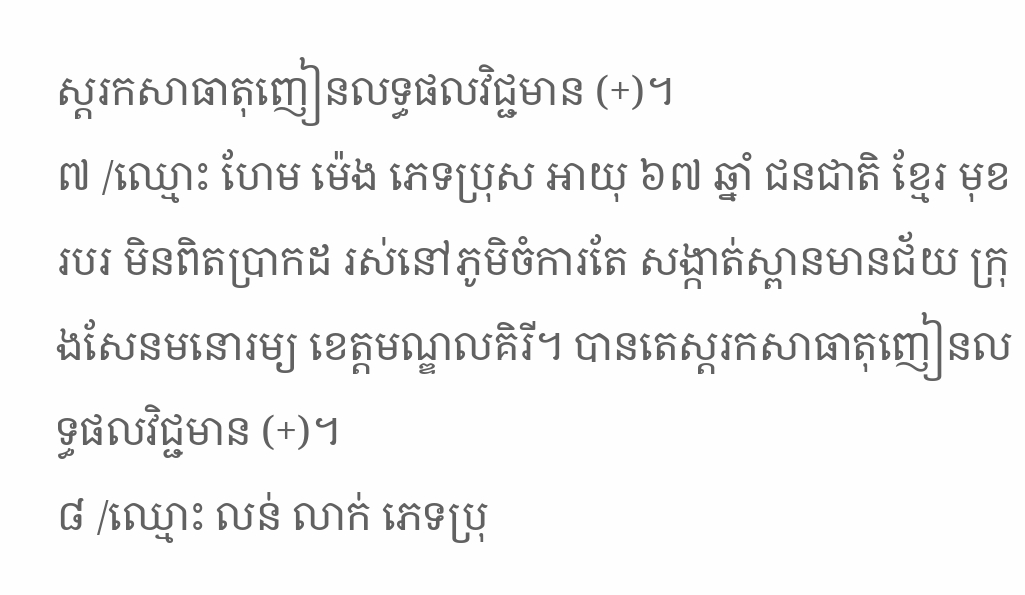ស្តរកសាធាតុញៀនលទ្ធផលវិជ្ជមាន (+)។
៧ /ឈ្មោះ ហែម ម៉េង ភេទប្រុស អាយុ ៦៧ ឆ្នាំ ជនជាតិ ខ្មែរ មុខរបរ មិនពិតប្រាកដ រស់នៅភូមិចំការតែ សង្កាត់ស្ពានមានជ័យ ក្រុងសែនមនោរម្យ ខេត្តមណ្ឌលគិរី។ បានតេស្តរកសាធាតុញៀនលទ្ធផលវិជ្ជមាន (+)។
៨ /ឈ្មោះ លន់ លាក់ ភេទប្រុ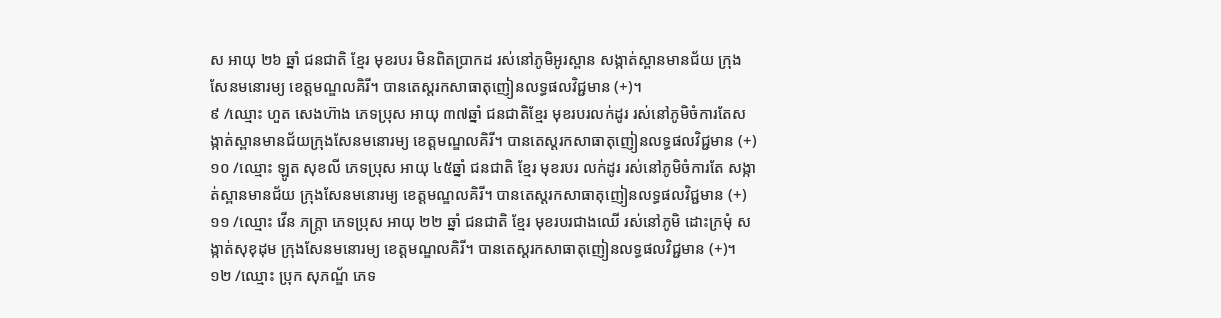ស អាយុ ២៦ ឆ្នាំ ជនជាតិ ខ្មែរ មុខរបរ មិនពិតប្រាកដ រស់នៅភូមិអូរស្ពាន សង្កាត់ស្ពានមានជ័យ ក្រុងសែនមនោរម្យ ខេត្តមណ្ឌលគិរី។ បានតេស្តរកសាធាតុញៀនលទ្ធផលវិជ្ជមាន (+)។
៩ /ឈ្មោះ ហួត សេងហ៊ាង ភេទប្រុស អាយុ ៣៧ឆ្នាំ ជនជាតិខ្មែរ មុខរបរលក់ដូរ រស់នៅភូមិចំការតែសង្កាត់ស្ពានមានជ័យក្រុងសែនមនោរម្យ ខេត្តមណ្ឌលគិរី។ បានតេស្តរកសាធាតុញៀនលទ្ធផលវិជ្ជមាន (+)
១០ /ឈ្មោះ ឡូត សុខលី ភេទប្រុស អាយុ ៤៥ឆ្នាំ ជនជាតិ ខ្មែរ មុខរបរ លក់ដូរ រស់នៅភូមិចំការតែ សង្កាត់ស្ពានមានជ័យ ក្រុងសែនមនោរម្យ ខេត្តមណ្ឌលគិរី។ បានតេស្តរកសាធាតុញៀនលទ្ធផលវិជ្ជមាន (+)
១១ /ឈ្មោះ វើន ភក្ត្រា ភេទប្រុស អាយុ ២២ ឆ្នាំ ជនជាតិ ខ្មែរ មុខរបរជាងឈើ រស់នៅភូមិ ដោះក្រមុំ សង្កាត់សុខុដុម ក្រុងសែនមនោរម្យ ខេត្តមណ្ឌលគិរី។ បានតេស្តរកសាធាតុញៀនលទ្ធផលវិជ្ជមាន (+)។
១២ /ឈ្មោះ ប្រុក សុភណ្ឌ័ ភេទ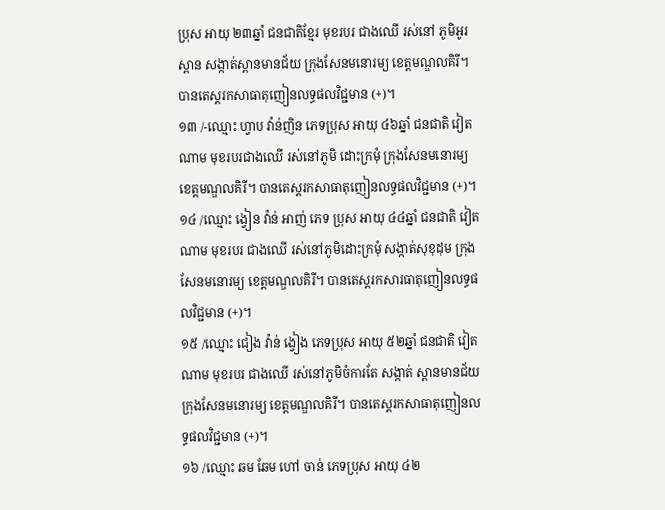ប្រុស អាយុ ២៣ឆ្នាំ ជនជាតិខ្មែរ មុខរបរ ជាងឈើ រស់នៅ ភូមិអូរស្ពាន សង្កាត់ស្ពានមានជ័យ ក្រុងសែនមនោរម្យ ខេត្តមណ្ឌលគិរី។ បានតេស្តរកសាធាតុញៀនលទ្ធផលវិជ្ជមាន (+)។
១៣ /-ឈ្មោះ ហ្វាប វ៉ាន់ញិន ភេទប្រុស អាយុ ៤៦ឆ្នាំ ជនជាតិ វៀតណាម មុខរបរជាងឈើ រស់នៅភូមិ ដោះក្រមុំ ក្រុងសែនមនោរម្យ ខេត្តមណ្ឌលគិរី។ បានតេស្តរកសាធាតុញៀនលទ្ធផលវិជ្ជមាន (+)។
១៤ /ឈ្មោះ ង្វៀន វ៉ាន់ អាញ់ ភេទ ប្រុស អាយុ ៤៤ឆ្នាំ ជនជាតិ វៀតណាម មុខរបរ ជាងឈើ រស់នៅភូមិដោះក្រមុំ សង្កាត់សុខុដុម ក្រុង សែនមនោរម្យ ខេត្តមណ្ឌលគិរី។ បានតេស្តរកសារធាតុញៀនលទ្ធផលវិជ្ជមាន (+)។
១៥ /ឈ្មោះ ជៀង វ៉ាន់ ង្វៀង ភេទប្រុស អាយុ ៥២ឆ្នាំ ជនជាតិ វៀតណាម មុខរបរ ជាងឈើ រស់នៅភូមិចំការតែ សង្កាត់ ស្ពានមានជ័យ ក្រុងសែនមនោរម្យ ខេត្តមណ្ឌលគិរី។ បានតេស្តរកសាធាតុញៀនលទ្ធផលវិជ្ជមាន (+)។
១៦ /ឈ្មោះ ឆម ឆែម ហៅ ចាន់ ភេទប្រុស អាយុ ៤២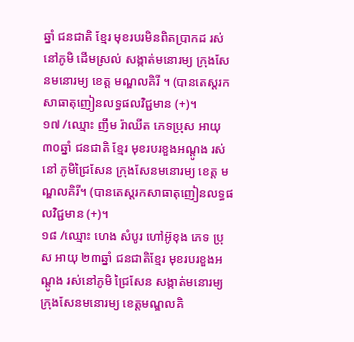ឆ្នាំ ជនជាតិ ខ្មែរ មុខរបរមិនពិតប្រាកដ រស់នៅភូមិ ដើមស្រល់ សង្កាត់មនោរម្យ ក្រុងសែនមនោរម្យ ខេត្ត មណ្ឌលគិរី ។ (បានតេស្តរកសាធាតុញៀនលទ្ធផលវិជ្ជមាន (+)។
១៧ /ឈ្មោះ ញឹម រ៉ាឈីត ភេទប្រុស អាយុ ៣០ឆ្នាំ ជនជាតិ ខ្មែរ មុខរបរខួងអណ្តូង រស់នៅ ភូមិជ្រៃសែន ក្រុងសែនមនោរម្យ ខេត្ត មណ្ឌលគិរី។ (បានតេស្តរកសាធាតុញៀនលទ្ធផលវិជ្ជមាន (+)។
១៨ /ឈ្មោះ ហេង សំបូរ ហៅអ៊ូខុង ភេទ ប្រុស អាយុ ២៣ឆ្នាំ ជនជាតិខ្មែរ មុខរបរខួងអណ្តូង រស់នៅភូមិ ជ្រៃសែន សង្កាត់មនោរម្យ ក្រុងសែនមនោរម្យ ខេត្តមណ្ឌលគិ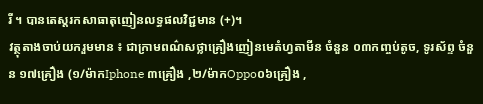រី ។ បានតេស្តរកសាធាតុញៀនលទ្ធផលវិជ្ជមាន (+)។
វត្ថុតាងចាប់យករួមមាន ៖ ជាក្រាមពណ៌សថ្លាគ្រឿងញៀនមេតំហ្វតាមីន ចំនួន ០៣កញ្ចប់តូច, ទូរស័ព្ទ ចំនួន ១៧គ្រឿង (១/ម៉ាកIphone ៣គ្រឿង ,២/ម៉ាកOppo០៦គ្រឿង ,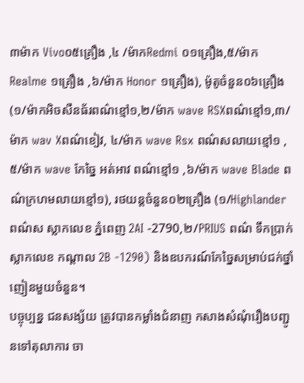៣ម៉ាក Vivo០៥គ្រឿង ,៤ /ម៉ាកRedmi ០១គ្រឿង,៥/ម៉ាក Realme ១គ្រឿង ,៦/ម៉ាក Honor ១គ្រឿង), ម៉ូតូចំនួន០៦គ្រឿង(១/ម៉ាកអិចសឺនធ័រពណ៌ខ្មៅ១,២/ម៉ាក wave RSXពណ៌ខ្មៅ១,៣/ម៉ាក wav Xពណ៌ខៀវ, ៤/ម៉ាក wave Rsx ពណ៌សលាយខ្មៅ១ ,៥/ម៉ាក wave កែច្នៃ អត់អាវ ពណ៌ខ្មៅ១ ,៦/ម៉ាក wave Blade ពណ៌ក្រហមលាយខ្មៅ១), រថយន្តចំនួន០២គ្រឿង (១/Highlander ពណ៌ស ស្លាកលេខ ភ្នំពេញ 2AI -2790,២/PRIUS ពណ៌ ទឹកប្រាក់ ស្លាកលេខ កណ្តាល 2B -1290) និងឧបករណ៍កែច្នៃសម្រាប់ជក់ថ្នាំញៀនមួយចំនួន។
បច្ចុប្បន្ន ជនសង្ស័យ ត្រូវបានកម្លាំងជំនាញ កសាងសំណុំរឿងបញ្ជូនទៅតុលាការ ចា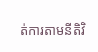ត់ការតាមនីតិវិ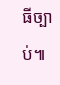ធីច្បាប់៕